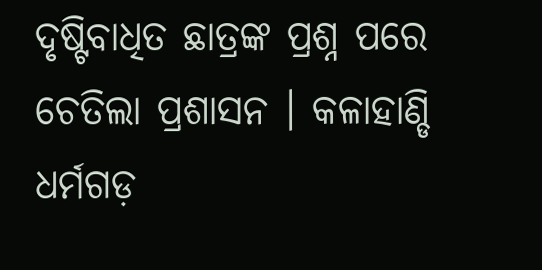ଦୃଷ୍ଟିବାଧିତ ଛାତ୍ରଙ୍କ ପ୍ରଶ୍ନ ପରେ ଚେତିଲା ପ୍ରଶାସନ । କଳାହାଣ୍ଡି ଧର୍ମଗଡ଼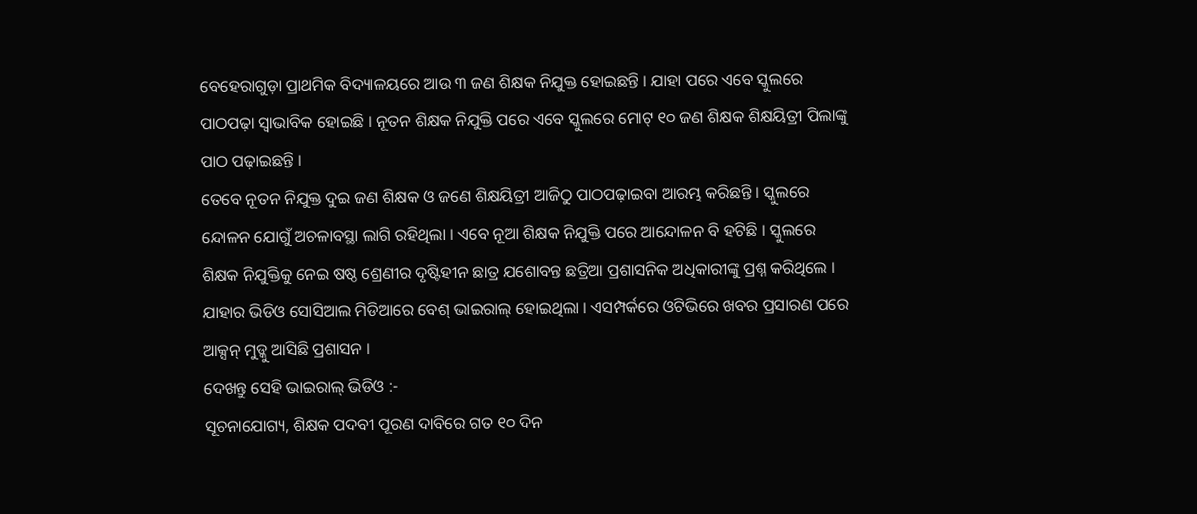ବେହେରାଗୁଡ଼ା ପ୍ରାଥମିକ ବିଦ୍ୟାଳୟରେ ଆଉ ୩ ଜଣ ଶିକ୍ଷକ ନିଯୁକ୍ତ ହୋଇଛନ୍ତି । ଯାହା ପରେ ଏବେ ସ୍କୁଲରେ ପାଠପଢ଼ା ସ୍ୱାଭାବିକ ହୋଇଛି । ନୂତନ ଶିକ୍ଷକ ନିଯୁକ୍ତି ପରେ ଏବେ ସ୍କୁଲରେ ମୋଟ୍ ୧୦ ଜଣ ଶିକ୍ଷକ ଶିକ୍ଷୟିତ୍ରୀ ପିଲାଙ୍କୁ ପାଠ ପଢ଼ାଇଛନ୍ତି ।
ତେବେ ନୂତନ ନିଯୁକ୍ତ ଦୁଇ ଜଣ ଶିକ୍ଷକ ଓ ଜଣେ ଶିକ୍ଷୟିତ୍ରୀ ଆଜିଠୁ ପାଠପଢ଼ାଇବା ଆରମ୍ଭ କରିଛନ୍ତି । ସ୍କୁଲରେ ନ୍ଦୋଳନ ଯୋଗୁଁ ଅଚଳାବସ୍ଥା ଲାଗି ରହିଥିଲା । ଏବେ ନୂଆ ଶିକ୍ଷକ ନିଯୁକ୍ତି ପରେ ଆନ୍ଦୋଳନ ବି ହଟିଛି । ସ୍କୁଲରେ ଶିକ୍ଷକ ନିଯୁକ୍ତିକୁ ନେଇ ଷଷ୍ଠ ଶ୍ରେଣୀର ଦୃଷ୍ଟିହୀନ ଛାତ୍ର ଯଶୋବନ୍ତ ଛତ୍ରିଆ ପ୍ରଶାସନିକ ଅଧିକାରୀଙ୍କୁ ପ୍ରଶ୍ନ କରିଥିଲେ । ଯାହାର ଭିଡିଓ ସୋସିଆଲ ମିଡିଆରେ ବେଶ୍ ଭାଇରାଲ୍ ହୋଇଥିଲା । ଏସମ୍ପର୍କରେ ଓଟିଭିରେ ଖବର ପ୍ରସାରଣ ପରେ ଆକ୍ସନ୍ ମୁଡ୍କୁ ଆସିଛି ପ୍ରଶାସନ ।
ଦେଖନ୍ତୁ ସେହି ଭାଇରାଲ୍ ଭିଡିଓ :-
ସୂଚନାଯୋଗ୍ୟ, ଶିକ୍ଷକ ପଦବୀ ପୂରଣ ଦାବିରେ ଗତ ୧୦ ଦିନ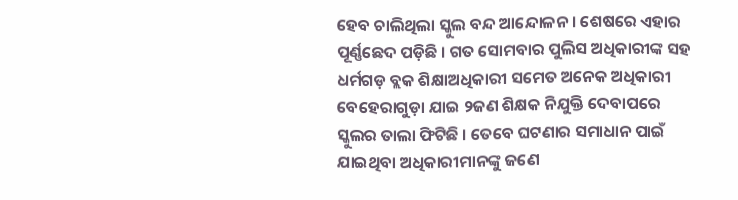ହେବ ଚାଲିଥିଲା ସ୍କୁଲ ବନ୍ଦ ଆନ୍ଦୋଳନ । ଶେଷରେ ଏହାର ପୂର୍ଣ୍ଣଛେଦ ପଡ଼ିଛି । ଗତ ସୋମବାର ପୁଲିସ ଅଧିକାରୀଙ୍କ ସହ ଧର୍ମଗଡ଼ ବ୍ଲକ ଶିକ୍ଷାଅଧିକାରୀ ସମେତ ଅନେକ ଅଧିକାରୀ ବେହେରାଗୁଡ଼ା ଯାଇ ୨ଜଣ ଶିକ୍ଷକ ନିଯୁକ୍ତି ଦେବାପରେ ସ୍କୁଲର ତାଲା ଫିଟିଛି । ତେବେ ଘଟଣାର ସମାଧାନ ପାଇଁ ଯାଇଥିବା ଅଧିକାରୀମାନଙ୍କୁ ଜଣେ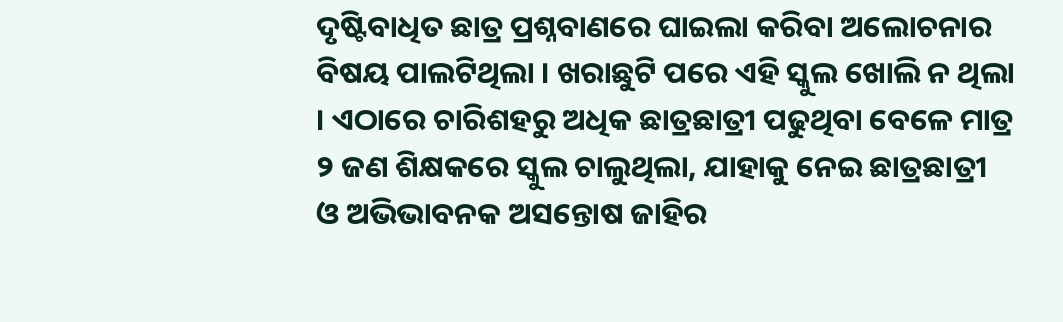ଦୃଷ୍ଟିବାଧିତ ଛାତ୍ର ପ୍ରଶ୍ନବାଣରେ ଘାଇଲା କରିବା ଅଲୋଚନାର ବିଷୟ ପାଲଟିଥିଲା । ଖରାଛୁଟି ପରେ ଏହି ସ୍କୁଲ ଖୋଲି ନ ଥିଲା । ଏଠାରେ ଚାରିଶହରୁ ଅଧିକ ଛାତ୍ରଛାତ୍ରୀ ପଢୁଥିବା ବେଳେ ମାତ୍ର ୨ ଜଣ ଶିକ୍ଷକରେ ସ୍କୁଲ ଚାଲୁଥିଲା, ଯାହାକୁ ନେଇ ଛାତ୍ରଛାତ୍ରୀ ଓ ଅଭିଭାବନକ ଅସନ୍ତୋଷ ଜାହିର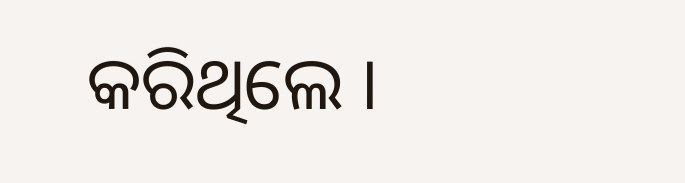କରିଥିଲେ ।